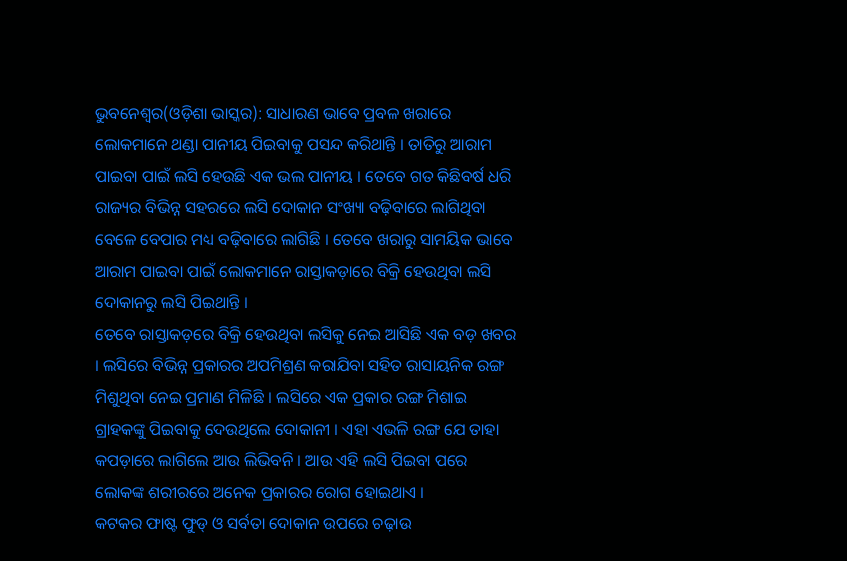ଭୁବନେଶ୍ୱର(ଓଡ଼ିଶା ଭାସ୍କର): ସାଧାରଣ ଭାବେ ପ୍ରବଳ ଖରାରେ ଲୋକମାନେ ଥଣ୍ଡା ପାନୀୟ ପିଇବାକୁ ପସନ୍ଦ କରିଥାନ୍ତି । ତାତିରୁ ଆରାମ ପାଇବା ପାଇଁ ଲସି ହେଉଛି ଏକ ଭଲ ପାନୀୟ । ତେବେ ଗତ କିଛିବର୍ଷ ଧରି ରାଜ୍ୟର ବିଭିନ୍ନ ସହରରେ ଲସି ଦୋକାନ ସଂଖ୍ୟା ବଢ଼ିବାରେ ଲାଗିଥିବା ବେଳେ ବେପାର ମଧ୍ୟ ବଢ଼ିବାରେ ଲାଗିଛି । ତେବେ ଖରାରୁ ସାମୟିକ ଭାବେ ଆରାମ ପାଇବା ପାଇଁ ଲୋକମାନେ ରାସ୍ତାକଡ଼ାରେ ବିକ୍ରି ହେଉଥିବା ଲସି ଦୋକାନରୁ ଲସି ପିଇଥାନ୍ତି ।
ତେବେ ରାସ୍ତାକଡ଼ରେ ବିକ୍ରି ହେଉଥିବା ଲସିକୁ ନେଇ ଆସିଛି ଏକ ବଡ଼ ଖବର । ଲସିରେ ବିଭିନ୍ନ ପ୍ରକାରର ଅପମିଶ୍ରଣ କରାଯିବା ସହିତ ରାସାୟନିକ ରଙ୍ଗ ମିଶୁଥିବା ନେଇ ପ୍ରମାଣ ମିଳିଛି । ଲସିରେ ଏକ ପ୍ରକାର ରଙ୍ଗ ମିଶାଇ ଗ୍ରାହକଙ୍କୁ ପିଇବାକୁ ଦେଉଥିଲେ ଦୋକାନୀ । ଏହା ଏଭଳି ରଙ୍ଗ ଯେ ତାହା କପଡ଼ାରେ ଲାଗିଲେ ଆଉ ଲିଭିବନି । ଆଉ ଏହି ଲସି ପିଇବା ପରେ ଲୋକଙ୍କ ଶରୀରରେ ଅନେକ ପ୍ରକାରର ରୋଗ ହୋଇଥାଏ ।
କଟକର ଫାଷ୍ଟ ଫୁଡ୍ ଓ ସର୍ବତା ଦୋକାନ ଉପରେ ଚଢ଼ାଉ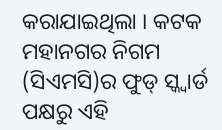କରାଯାଇଥିଲା । କଟକ ମହାନଗର ନିଗମ (ସିଏମସି)ର ଫୁଡ୍ ସ୍କ୍ୱାର୍ଡ ପକ୍ଷରୁ ଏହି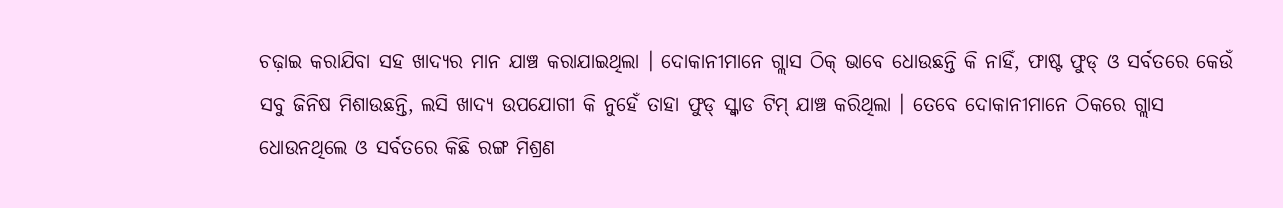ଚଢ଼ାଇ କରାଯିବା ସହ ଖାଦ୍ୟର ମାନ ଯାଞ୍ଚ କରାଯାଇଥିଲା । ଦୋକାନୀମାନେ ଗ୍ଲାସ ଠିକ୍ ଭାବେ ଧୋଉଛନ୍ତି କି ନାହିଁ, ଫାଷ୍ଟ ଫୁଡ୍ ଓ ସର୍ବତରେ କେଉଁ ସବୁ ଜିନିଷ ମିଶାଉଛନ୍ତି, ଲସି ଖାଦ୍ୟ ଉପଯୋଗୀ କି ନୁହେଁ ତାହା ଫୁଡ୍ ସ୍କ୍ୱାଡ ଟିମ୍ ଯାଞ୍ଚ କରିଥିଲା । ତେବେ ଦୋକାନୀମାନେ ଠିକରେ ଗ୍ଲାସ ଧୋଉନଥିଲେ ଓ ସର୍ବତରେ କିଛି ରଙ୍ଗ ମିଶ୍ରଣ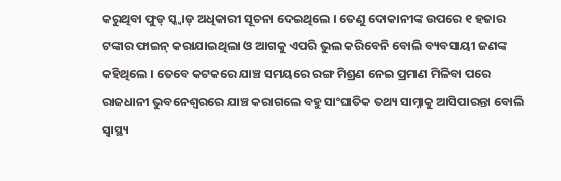କରୁଥିବା ଫୁଡ୍ ସ୍କ୍ୱାଡ୍ ଅଧିକାରୀ ସୂଚନା ଦେଇଥିଲେ । ତେଣୁ ଦୋକାନୀଙ୍କ ଉପରେ ୧ ହଜାର ଟଙ୍କାର ଫାଇନ୍ କରାଯାଇଥିଲା ଓ ଆଗକୁ ଏପରି ଭୁଲ କରିବେନି ବୋଲି ବ୍ୟବସାୟୀ ଜଣଙ୍କ କହିଥିଲେ । ତେବେ କଟକରେ ଯାଞ୍ଚ ସମୟରେ ରଙ୍ଗ ମିଶ୍ରଣ ନେଇ ପ୍ରମାଣ ମିଳିବା ପରେ ରାଜଧାନୀ ଭୁବନେଶ୍ୱରରେ ଯାଞ୍ଚ କରାଗଲେ ବହୁ ସାଂଘାତିକ ତଥ୍ୟ ସାମ୍ନାକୁ ଆସିପାରନ୍ତା ବୋଲି ସ୍ୱାସ୍ଥ୍ୟ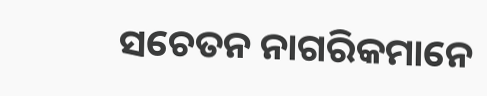ସଚେତନ ନାଗରିକମାନେ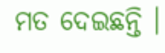ମତ ଦେଇଛନ୍ତି ।